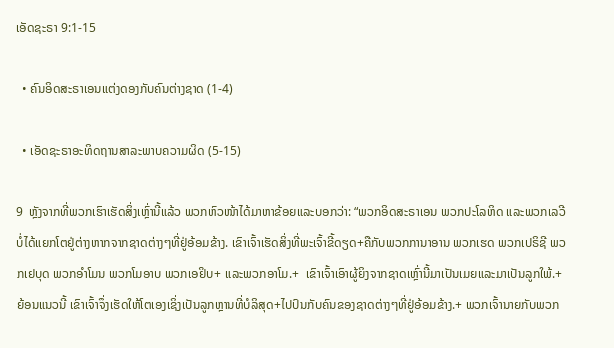ເອັດຊະຣາ 9:1-15

  • ຄົນອິດສະຣາເອນແຕ່ງດອງກັບຄົນຕ່າງຊາດ (1-4)

  • ເອັດຊະຣາອະທິດຖານສາລະພາບຄວາມຜິດ (5-15)

9  ຫຼັງຈາກທີ່ພວກເຮົາເຮັດສິ່ງເຫຼົ່ານີ້ແລ້ວ ພວກຫົວໜ້າໄດ້ມາຫາຂ້ອຍແລະບອກວ່າ: “ພວກອິດສະຣາເອນ ພວກປະໂລຫິດ ແລະພວກເລວີບໍ່ໄດ້ແຍກໂຕຢູ່ຕ່າງຫາກຈາກຊາດຕ່າງໆທີ່ຢູ່ອ້ອມຂ້າງ. ເຂົາເຈົ້າເຮັດສິ່ງທີ່ພະເຈົ້າຂີ້ດຽດ+ຄືກັບພວກການາອານ ພວກເຮດ ພວກເປຣິຊີ ພວກເຢບຸດ ພວກອຳໂມນ ພວກໂມອາບ ພວກເອຢິບ+ ແລະພວກອາໂມ.+  ເຂົາເຈົ້າເອົາຜູ້ຍິງຈາກຊາດເຫຼົ່ານີ້ມາເປັນເມຍແລະມາເປັນລູກໃພ້.+ ຍ້ອນແນວນີ້ ເຂົາເຈົ້າຈຶ່ງເຮັດໃຫ້ໂຕເອງເຊິ່ງເປັນລູກຫຼານທີ່ບໍລິສຸດ+ໄປປົນກັບຄົນຂອງຊາດຕ່າງໆທີ່ຢູ່ອ້ອມຂ້າງ.+ ພວກເຈົ້ານາຍກັບພວກ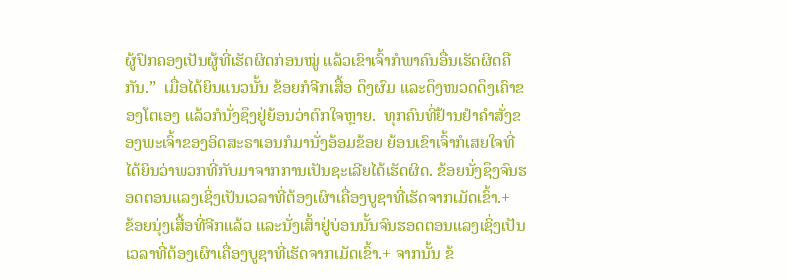ຜູ້ປົກຄອງເປັນຜູ້ທີ່ເຮັດຜິດກ່ອນໝູ່ ແລ້ວເຂົາເຈົ້າກໍພາຄົນອື່ນເຮັດຜິດຄືກັນ.”  ເມື່ອໄດ້ຍິນແນວນັ້ນ ຂ້ອຍກໍຈີກເສື້ອ ດຶງຜົມ ແລະດຶງໜວດດຶງເຄົາຂອງໂຕເອງ ແລ້ວກໍນັ່ງຊຶງຢູ່ຍ້ອນວ່າຕົກໃຈຫຼາຍ.  ທຸກຄົນທີ່ຢ້ານຢຳຄຳສັ່ງຂອງພະເຈົ້າຂອງອິດສະຣາເອນກໍມານັ່ງອ້ອມຂ້ອຍ ຍ້ອນເຂົາເຈົ້າກໍເສຍໃຈທີ່ໄດ້ຍິນວ່າພວກທີ່ກັບມາຈາກການເປັນຊະເລີຍໄດ້ເຮັດຜິດ. ຂ້ອຍນັ່ງຊຶງຈົນຮອດຕອນແລງເຊິ່ງເປັນເວລາທີ່ຕ້ອງເຜົາເຄື່ອງບູຊາທີ່ເຮັດຈາກເມັດເຂົ້າ.+  ຂ້ອຍນຸ່ງເສື້ອທີ່ຈີກແລ້ວ ແລະນັ່ງເສົ້າຢູ່ບ່ອນນັ້ນຈົນຮອດຕອນແລງເຊິ່ງເປັນເວລາທີ່ຕ້ອງເຜົາເຄື່ອງບູຊາທີ່ເຮັດຈາກເມັດເຂົ້າ.+ ຈາກນັ້ນ ຂ້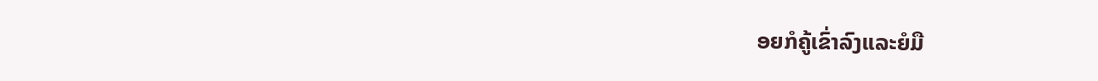ອຍກໍຄູ້ເຂົ່າລົງແລະຍໍມື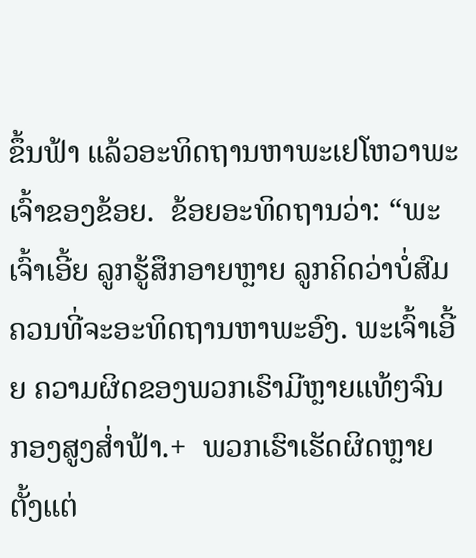ຂຶ້ນຟ້າ ແລ້ວອະທິດຖານຫາພະເຢໂຫວາພະເຈົ້າຂອງຂ້ອຍ.  ຂ້ອຍອະທິດຖານວ່າ: “ພະເຈົ້າເອີ້ຍ ລູກຮູ້ສຶກອາຍຫຼາຍ ລູກຄິດວ່າບໍ່ສົມຄວນທີ່ຈະອະທິດຖານຫາພະອົງ. ພະເຈົ້າເອີ້ຍ ຄວາມຜິດຂອງພວກເຮົາມີຫຼາຍແທ້ໆຈົນກອງສູງສ່ຳຟ້າ.+  ພວກເຮົາເຮັດຜິດຫຼາຍຕັ້ງແຕ່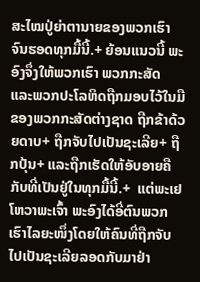ສະໄໝປູ່ຍ່າຕານາຍຂອງພວກເຮົາຈົນຮອດທຸກມື້ນີ້.+ ຍ້ອນແນວນີ້ ພະອົງຈຶ່ງໃຫ້ພວກເຮົາ ພວກກະສັດ ແລະພວກປະໂລຫິດຖືກມອບໄວ້ໃນມືຂອງພວກກະສັດຕ່າງຊາດ ຖືກຂ້າດ້ວຍດາບ+ ຖືກຈັບໄປເປັນຊະເລີຍ+ ຖືກປຸ້ນ+ ແລະຖືກເຮັດໃຫ້ອັບອາຍຄືກັບທີ່ເປັນຢູ່ໃນທຸກມື້ນີ້.+  ແຕ່ພະເຢໂຫວາພະເຈົ້າ ພະອົງໄດ້ອີ່ຕົນພວກເຮົາໄລຍະໜຶ່ງໂດຍໃຫ້ຄົນທີ່ຖືກຈັບໄປເປັນຊະເລີຍລອດກັບມາຢ່າ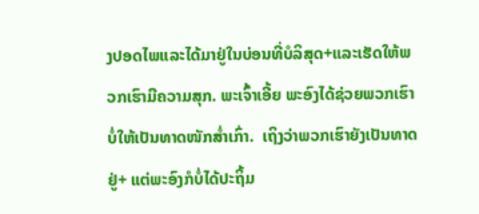ງປອດໄພແລະໄດ້ມາຢູ່ໃນບ່ອນທີ່ບໍລິສຸດ+ແລະເຮັດໃຫ້ພວກເຮົາມີຄວາມສຸກ. ພະເຈົ້າເອີ້ຍ ພະອົງໄດ້ຊ່ວຍພວກເຮົາບໍ່ໃຫ້ເປັນທາດໜັກສ່ຳເກົ່າ.  ເຖິງວ່າພວກເຮົາຍັງເປັນທາດຢູ່+ ແຕ່ພະອົງກໍບໍ່ໄດ້ປະຖິ້ມ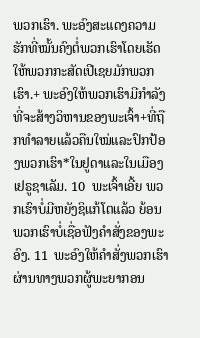ພວກເຮົາ. ພະອົງສະແດງຄວາມຮັກທີ່ໝັ້ນຄົງຕໍ່ພວກເຮົາໂດຍເຮັດໃຫ້ພວກກະສັດເປີເຊຍມັກພວກເຮົາ.+ ພະອົງໃຫ້ພວກເຮົາມີກຳລັງທີ່ຈະສ້າງວິຫານຂອງພະເຈົ້າ+ທີ່ຖືກທຳລາຍແລ້ວຄືນໃໝ່ແລະປົກປ້ອງພວກເຮົາ*ໃນຢູດາແລະໃນເມືອງເຢຣູຊາເລັມ. 10  ພະເຈົ້າເອີ້ຍ ພວກເຮົາບໍ່ມີຫຍັງຊິແກ້ໂຕແລ້ວ ຍ້ອນພວກເຮົາບໍ່ເຊື່ອຟັງຄຳສັ່ງຂອງພະອົງ. 11  ພະອົງໃຫ້ຄຳສັ່ງພວກເຮົາຜ່ານທາງພວກຜູ້ພະຍາກອນ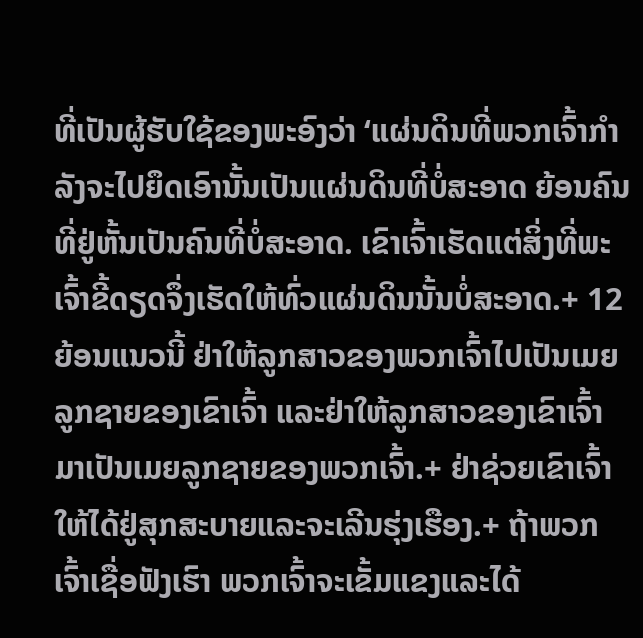ທີ່ເປັນຜູ້ຮັບໃຊ້ຂອງພະອົງວ່າ ‘ແຜ່ນດິນທີ່ພວກເຈົ້າກຳລັງຈະໄປຍຶດເອົານັ້ນເປັນແຜ່ນດິນທີ່ບໍ່ສະອາດ ຍ້ອນຄົນທີ່ຢູ່ຫັ້ນເປັນຄົນທີ່ບໍ່ສະອາດ. ເຂົາເຈົ້າເຮັດແຕ່ສິ່ງທີ່ພະເຈົ້າຂີ້ດຽດຈຶ່ງເຮັດໃຫ້ທົ່ວແຜ່ນດິນນັ້ນບໍ່ສະອາດ.+ 12  ຍ້ອນແນວນີ້ ຢ່າໃຫ້ລູກສາວຂອງພວກເຈົ້າໄປເປັນເມຍລູກຊາຍຂອງເຂົາເຈົ້າ ແລະຢ່າໃຫ້ລູກສາວຂອງເຂົາເຈົ້າມາເປັນເມຍລູກຊາຍຂອງພວກເຈົ້າ.+ ຢ່າຊ່ວຍເຂົາເຈົ້າໃຫ້ໄດ້ຢູ່ສຸກສະບາຍແລະຈະເລີນຮຸ່ງເຮືອງ.+ ຖ້າພວກເຈົ້າເຊື່ອຟັງເຮົາ ພວກເຈົ້າຈະເຂັ້ມແຂງແລະໄດ້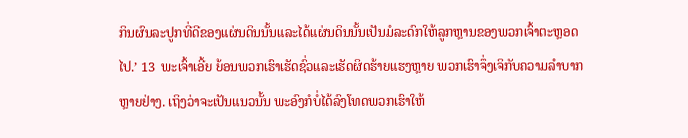ກິນຜົນລະປູກທີ່ດີຂອງແຜ່ນດິນນັ້ນແລະໄດ້ແຜ່ນດິນນັ້ນເປັນມໍລະດົກໃຫ້ລູກຫຼານຂອງພວກເຈົ້າຕະຫຼອດໄປ.’ 13  ພະເຈົ້າເອີ້ຍ ຍ້ອນພວກເຮົາເຮັດຊົ່ວແລະເຮັດຜິດຮ້າຍແຮງຫຼາຍ ພວກເຮົາຈຶ່ງເຈິກັບຄວາມລຳບາກຫຼາຍຢ່າງ. ເຖິງວ່າຈະເປັນແນວນັ້ນ ພະອົງກໍບໍ່ໄດ້ລົງໂທດພວກເຮົາໃຫ້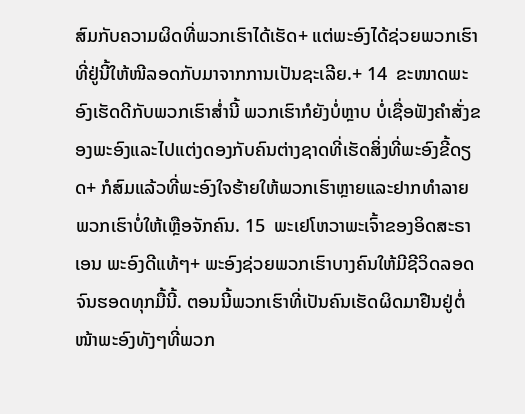ສົມກັບຄວາມຜິດທີ່ພວກເຮົາໄດ້ເຮັດ+ ແຕ່ພະອົງໄດ້ຊ່ວຍພວກເຮົາທີ່ຢູ່ນີ້ໃຫ້ໜີລອດກັບມາຈາກການເປັນຊະເລີຍ.+ 14  ຂະໜາດພະອົງເຮັດດີກັບພວກເຮົາສ່ຳນີ້ ພວກເຮົາກໍຍັງບໍ່ຫຼາບ ບໍ່ເຊື່ອຟັງຄຳສັ່ງຂອງພະອົງແລະໄປແຕ່ງດອງກັບຄົນຕ່າງຊາດທີ່ເຮັດສິ່ງທີ່ພະອົງຂີ້ດຽດ+ ກໍສົມແລ້ວທີ່ພະອົງໃຈຮ້າຍໃຫ້ພວກເຮົາຫຼາຍແລະຢາກທຳລາຍພວກເຮົາບໍ່ໃຫ້ເຫຼືອຈັກຄົນ. 15  ພະເຢໂຫວາພະເຈົ້າຂອງອິດສະຣາເອນ ພະອົງດີແທ້ໆ+ ພະອົງຊ່ວຍພວກເຮົາບາງຄົນໃຫ້ມີຊີວິດລອດຈົນຮອດທຸກມື້ນີ້. ຕອນນີ້ພວກເຮົາທີ່ເປັນຄົນເຮັດຜິດມາຢືນຢູ່ຕໍ່ໜ້າພະອົງທັງໆທີ່ພວກ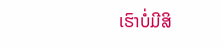ເຮົາບໍ່ມີສິ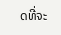ດທີ່ຈະ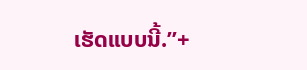ເຮັດແບບນີ້.”+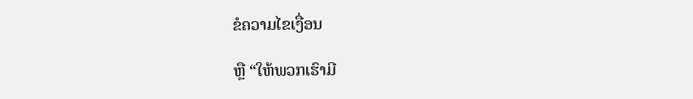ຂໍຄວາມໄຂເງື່ອນ

ຫຼື “ໃຫ້ພວກເຮົາມີ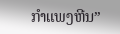ກຳແພງຫີນ”